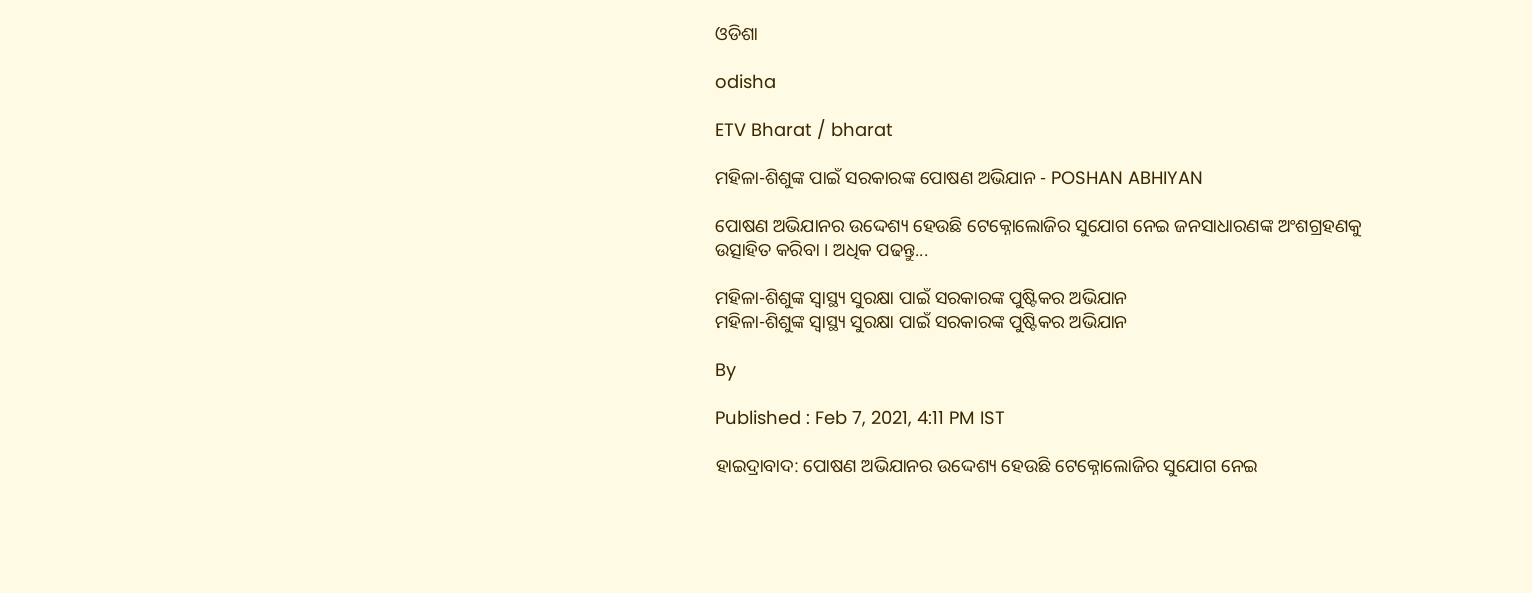ଓଡିଶା

odisha

ETV Bharat / bharat

ମହିଳା-ଶିଶୁଙ୍କ ପାଇଁ ସରକାରଙ୍କ ପୋଷଣ ଅଭିଯାନ - POSHAN ABHIYAN

ପୋଷଣ ଅଭିଯାନର ଉଦ୍ଦେଶ୍ୟ ହେଉଛି ଟେକ୍ନୋଲୋଜିର ସୁଯୋଗ ନେଇ ଜନସାଧାରଣଙ୍କ ଅଂଶଗ୍ରହଣକୁ ଉତ୍ସାହିତ କରିବା । ଅଧିକ ପଢନ୍ତୁ...

ମହିଳା-ଶିଶୁଙ୍କ ସ୍ବାସ୍ଥ୍ୟ ସୁରକ୍ଷା ପାଇଁ ସରକାରଙ୍କ ପୁଷ୍ଟିକର ଅଭିଯାନ
ମହିଳା-ଶିଶୁଙ୍କ ସ୍ବାସ୍ଥ୍ୟ ସୁରକ୍ଷା ପାଇଁ ସରକାରଙ୍କ ପୁଷ୍ଟିକର ଅଭିଯାନ

By

Published : Feb 7, 2021, 4:11 PM IST

ହାଇଦ୍ରାବାଦ: ପୋଷଣ ଅଭିଯାନର ଉଦ୍ଦେଶ୍ୟ ହେଉଛି ଟେକ୍ନୋଲୋଜିର ସୁଯୋଗ ନେଇ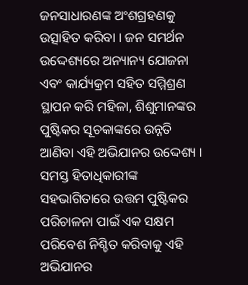ଜନସାଧାରଣଙ୍କ ଅଂଶଗ୍ରହଣକୁ ଉତ୍ସାହିତ କରିବା । ଜନ ସମର୍ଥନ ଉଦ୍ଦେଶ୍ୟରେ ଅନ୍ୟାନ୍ୟ ଯୋଜନା ଏବଂ କାର୍ଯ୍ୟକ୍ରମ ସହିତ ସମ୍ମିଶ୍ରଣ ସ୍ଥାପନ କରି ମହିଳା, ଶିଶୁମାନଙ୍କର ପୁଷ୍ଟିକର ସୂଚକାଙ୍କରେ ଉନ୍ନତି ଆଣିବା ଏହି ଅଭିଯାନର ଉଦ୍ଦେଶ୍ୟ । ସମସ୍ତ ହିତାଧିକାରୀଙ୍କ ସହଭାଗିତାରେ ଉତ୍ତମ ପୁଷ୍ଟିକର ପରିଚାଳନା ପାଇଁ ଏକ ସକ୍ଷମ ପରିବେଶ ନିଶ୍ଚିତ କରିବାକୁ ଏହି ଅଭିଯାନର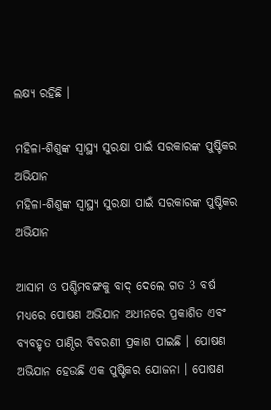ଲକ୍ଷ୍ୟ ରହିଛି ।

ମହିଳା-ଶିଶୁଙ୍କ ସ୍ବାସ୍ଥ୍ୟ ସୁରକ୍ଷା ପାଇଁ ସରକାରଙ୍କ ପୁଷ୍ଟିକର ଅଭିଯାନ
ମହିଳା-ଶିଶୁଙ୍କ ସ୍ବାସ୍ଥ୍ୟ ସୁରକ୍ଷା ପାଇଁ ସରକାରଙ୍କ ପୁଷ୍ଟିକର ଅଭିଯାନ

ଆସାମ ଓ ପଶ୍ଚିମବଙ୍ଗକୁ ବାଦ୍ ଦେଲେ ଗତ 3 ବର୍ଷ ମଧ୍ୟରେ ପୋଷଣ ଅଭିଯାନ ଅଧୀନରେ ପ୍ରକାଶିତ ଏବଂ ବ୍ୟବହୃତ ପାଣ୍ଠିର ବିବରଣୀ ପ୍ରକାଶ ପାଇଛି । ପୋଷଣ ଅଭିଯାନ ହେଉଛି ଏକ ପୁଷ୍ଟିକର ଯୋଜନା । ପୋଷଣ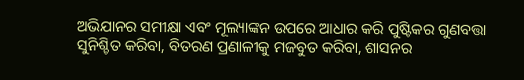ଅଭିଯାନର ସମୀକ୍ଷା ଏବଂ ମୂଲ୍ୟାଙ୍କନ ଉପରେ ଆଧାର କରି ପୁଷ୍ଟିକର ଗୁଣବତ୍ତା ସୁନିଶ୍ଚିତ କରିବା, ବିତରଣ ପ୍ରଣାଳୀକୁ ମଜବୁତ କରିବା, ଶାସନର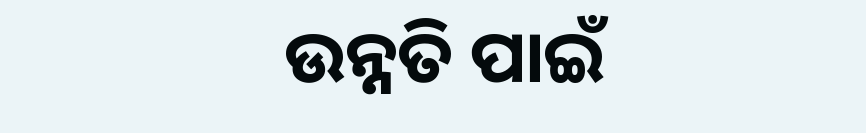ଉନ୍ନତି ପାଇଁ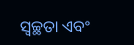ସ୍ବଚ୍ଛତା ଏବଂ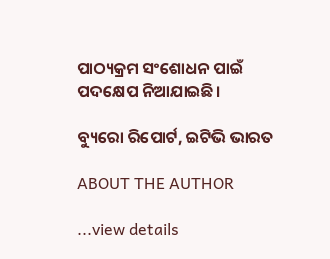ପାଠ୍ୟକ୍ରମ ସଂଶୋଧନ ପାଇଁ ପଦକ୍ଷେପ ନିଆଯାଇଛି।

ବ୍ୟୁରୋ ରିପୋର୍ଟ, ଇଟିଭି ଭାରତ

ABOUT THE AUTHOR

...view details